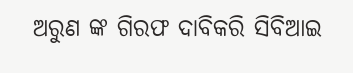ଅରୁଣ ଙ୍କ ଗିରଫ ଦାବିକରି ସିବିଆଇ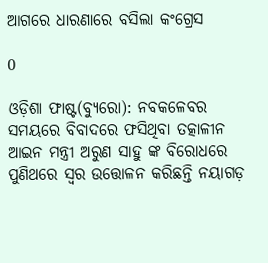ଆଗରେ ଧାରଣାରେ ବସିଲା କଂଗ୍ରେସ

0

ଓଡ଼ିଶା ଫାଷ୍ଟ(ବ୍ୟୁରୋ): ନବକଳେବର ସମୟରେ ବିବାଦରେ ଫସିଥିବା ତତ୍କାଳୀନ ଆଇନ ମନ୍ତ୍ରୀ ଅରୁଣ ସାହୁ ଙ୍କ ବିରୋଧରେ ପୁଣିଥରେ ସ୍ୱର ଉତ୍ତୋଳନ କରିଛନ୍ତି ନୟାଗଡ଼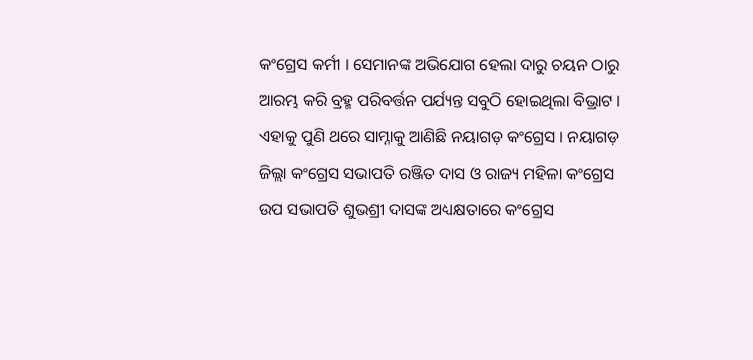କଂଗ୍ରେସ କର୍ମୀ । ସେମାନଙ୍କ ଅଭିଯୋଗ ହେଲା ଦାରୁ ଚୟନ ଠାରୁ ଆରମ୍ଭ କରି ବ୍ରହ୍ମ ପରିବର୍ତ୍ତନ ପର୍ଯ୍ୟନ୍ତ ସବୁଠି ହୋଇଥିଲା ବିଭ୍ରାଟ । ଏହାକୁ ପୁଣି ଥରେ ସାମ୍ନାକୁ ଆଣିଛି ନୟାଗଡ଼ କଂଗ୍ରେସ । ନୟାଗଡ଼ ଜିଲ୍ଲା କଂଗ୍ରେସ ସଭାପତି ରଞ୍ଜିତ ଦାସ ଓ ରାଜ୍ୟ ମହିଳା କଂଗ୍ରେସ ଉପ ସଭାପତି ଶୁଭଶ୍ରୀ ଦାସଙ୍କ ଅଧ୍ୟକ୍ଷତାରେ କଂଗ୍ରେସ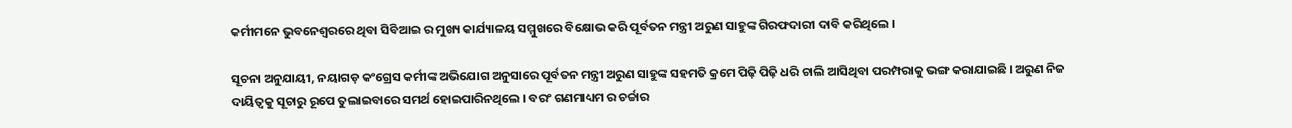କର୍ମୀମନେ ଭୁବନେଶ୍ୱରରେ ଥିବା ସିବିଆଇ ର ମୁଖ୍ୟ କାର୍ଯ୍ୟାଳୟ ସମ୍ମୁଖରେ ବିକ୍ଷୋଭ କରି ପୂର୍ବତନ ମନ୍ତ୍ରୀ ଅରୁଣ ସାହୁଙ୍କ ଗିରଫଦାରୀ ଦାବି କରିଥିଲେ ।

ସୂଚନା ଅନୁଯାୟୀ, ନୟାଗଡ଼ କଂଗ୍ରେସ କର୍ମୀଙ୍କ ଅଭିଯୋଗ ଅନୁସାରେ ପୂର୍ବତନ ମନ୍ତ୍ରୀ ଅରୁଣ ସାହୁଙ୍କ ସହମତି କ୍ରମେ ପିଢ଼ି ପିଢ଼ି ଧରି ଚାଲି ଆସିଥିବା ପରମ୍ପରାକୁ ଭଙ୍ଗ କରାଯାଇଛି । ଅରୁଣ ନିଜ ଦାୟିତ୍ବକୁ ସୂଚାରୁ ରୂପେ ତୁଲାଇବାରେ ସମର୍ଥ ହୋଇପାରିନଥିଲେ । ବରଂ ଗଣମାଧ୍ୟମ ର ଚର୍ଚ୍ଚାର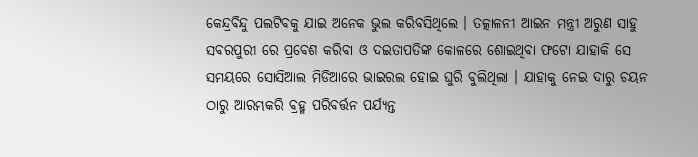କେନ୍ଦ୍ରବିନ୍ଦୁ ପଲଟିବକୁ ଯାଇ ଅନେକ ଭୁଲ କରିବସିଥିଲେ । ତତ୍କାଳନୀ ଆଇନ ମନ୍ତ୍ରୀ ଅରୁଣ ସାହୁ ସବରପୁରୀ ରେ ପ୍ରବେଶ କରିବା ଓ ଦଇତାପତିଙ୍କ କୋଳରେ ଶୋଇଥିବା ଫଟୋ ଯାହାକି ସେ ସମୟରେ ସୋସିଆଲ ମିଡିଆରେ ଭାଇରଲ ହୋଇ ଘୁରି ବୁଲିଥିଲା । ଯାହାକୁ ନେଇ ଦାରୁ ଚୟନ ଠାରୁ ଆରମ୍ଭକରି ବ୍ରହ୍ମ ପରିବର୍ତ୍ତନ ପର୍ଯ୍ୟନ୍ତ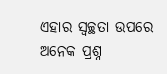ଏହାର ସ୍ୱଚ୍ଛତା ଉପରେ ଅନେକ ପ୍ରଶ୍ନ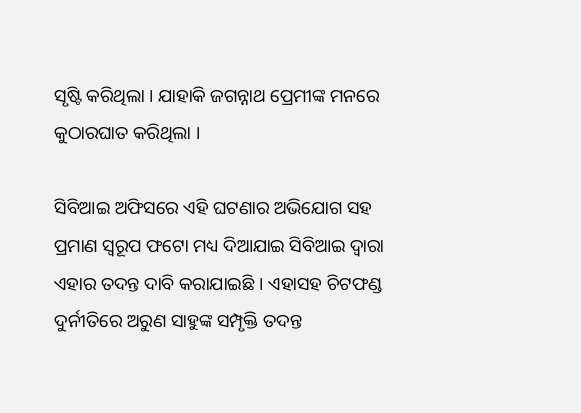ସୃଷ୍ଟି କରିଥିଲା । ଯାହାକି ଜଗନ୍ନାଥ ପ୍ରେମୀଙ୍କ ମନରେ କୁଠାରଘାତ କରିଥିଲା ।

ସିବିଆଇ ଅଫିସରେ ଏହି ଘଟଣାର ଅଭିଯୋଗ ସହ ପ୍ରମାଣ ସ୍ୱରୂପ ଫଟୋ ମଧ୍ୟ ଦିଆଯାଇ ସିବିଆଇ ଦ୍ୱାରା ଏହାର ତଦନ୍ତ ଦାବି କରାଯାଇଛି । ଏହାସହ ଚିଟଫଣ୍ଡ ଦୁର୍ନୀତିରେ ଅରୁଣ ସାହୁଙ୍କ ସମ୍ପୃକ୍ତି ତଦନ୍ତ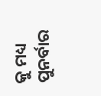କୁ ମଧ୍ୟ ପୁନର୍ବାର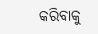କରିବାକୁ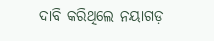ଦାବି କରିଥିଲେ ନୟାଗଡ଼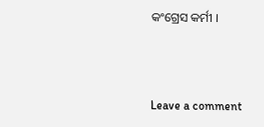କଂଗ୍ରେସ କର୍ମୀ ।



Leave a comment